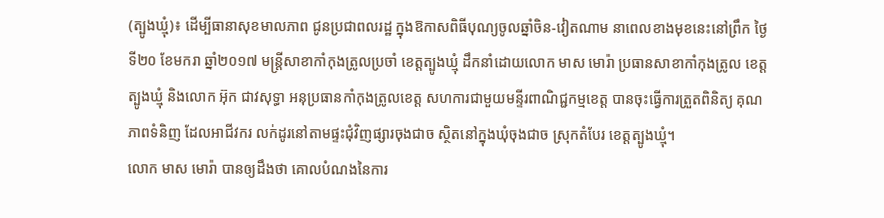(ត្បូងឃ្មុំ)៖ ដើម្បីធានាសុខមាលភាព ជូនប្រជាពលរដ្ឋ ក្នុងឱកាសពិធីបុណ្យចូលឆ្នាំចិន-វៀតណាម នាពេលខាងមុខនេះនៅព្រឹក ថ្ងៃទី២០ ខែមករា ឆ្នាំ២០១៧ មន្ត្រីសាខាកាំកុងត្រូលប្រចាំ ខេត្តត្បូងឃ្មុំ ដឹកនាំដោយលោក មាស មោរ៉ា ប្រធានសាខាកាំកុងត្រូល ខេត្តត្បូងឃ្មុំ និងលោក អ៊ុក ជាវសុទ្ធា អនុប្រធានកាំកុងត្រូលខេត្ត សហការជាមួយមន្ទីរពាណិជ្ជកម្មខេត្ត បានចុះធ្វើការត្រួតពិនិត្យ គុណភាពទំនិញ ដែលអាជីវករ លក់ដូរនៅតាមផ្ទះជុំវិញផ្សារចុងជាច ស្ថិតនៅក្នុងឃុំចុងជាច ស្រុកតំបែរ ខេត្តត្បូងឃ្មុំ។
លោក មាស មោរ៉ា បានឲ្យដឹងថា គោលបំណងនៃការ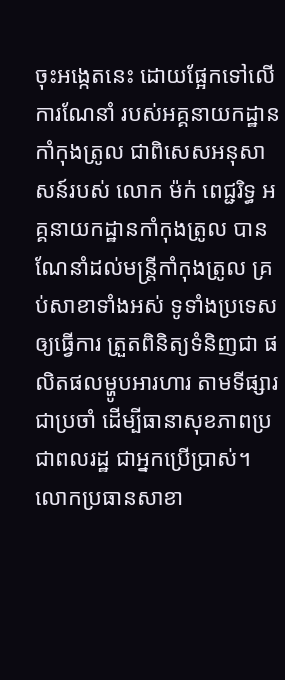ចុះអង្កេតនេះ ដោយផ្អែកទៅលើការណែនាំ របស់អគ្គនាយកដ្ឋានកាំកុងត្រូល ជាពិសេសអនុសាសន៍របស់ លោក ម៉ក់ ពេជ្ជរិទ្ធ អគ្គនាយកដ្ឋានកាំកុងត្រូល បានណែនាំដល់មន្ត្រីកាំកុងត្រូល គ្រប់សាខាទាំងអស់ ទូទាំងប្រទេសឲ្យធ្វើការ ត្រួតពិនិត្យទំនិញជា ផលិតផលម្ហូបអារហារ តាមទីផ្សារជាប្រចាំ ដើម្បីធានាសុខភាពប្រជាពលរដ្ឋ ជាអ្នកប្រើប្រាស់។
លោកប្រធានសាខា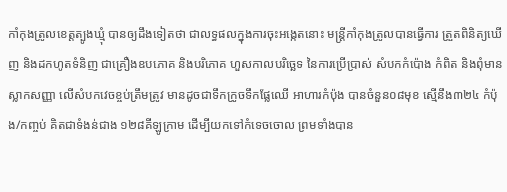កាំកុងត្រូលខេត្តត្បូងឃ្មុំ បានឲ្យដឹងទៀតថា ជាលទ្ធផលក្នុងការចុះអង្កេតនោះ មន្ត្រីកាំកុងត្រូលបានធ្វើការ ត្រួតពិនិត្យឃើញ និងដកហូតទំនិញ ជាគ្រឿងឧបភោគ និងបរិភោគ ហួសកាលបរិច្ឆេទ នៃការប្រើប្រាស់ សំបកកំប៉ោង កំពិត និងពុំមានស្លាកសញ្ញា លើសំបកវេចខ្ចប់ត្រឹមត្រូវ មានដូចជាទឹកក្រូចទឹកផ្លែឈើ អាហារកំប៉ុង បានចំនួន០៨មុខ ស្មើនឹង៣២៤ កំប៉ុង/កញ្ចប់ គិតជាទំងន់ជាង ១២៨គីឡូក្រាម ដើម្បីយកទៅកំទេចចោល ព្រមទាំងបាន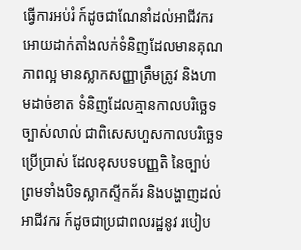ធ្វើការអប់រំ ក៍ដូចជាណែនាំដល់អាជីវករ អោយដាក់តាំងលក់ទំនិញដែលមានគុណភាពល្អ មានស្លាកសញ្ញាត្រឹមត្រូវ និងហាមដាច់ខាត ទំនិញដែលគ្មានកាលបរិច្ឆេទ ច្បាស់លាល់ ជាពិសេសហួសកាលបរិច្ឆេទប្រើប្រាស់ ដែលខុសបទបញ្ញតិ នៃច្បាប់ព្រមទាំងបិទស្លាកស្ទីកគ័រ និងបង្ហាញដល់អាជីវករ ក៍ដូចជាប្រជាពលរដ្ឋនូវ របៀប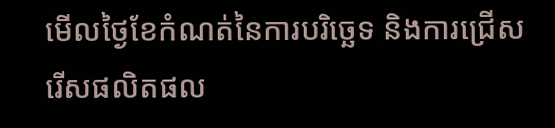មើលថ្ងៃខែកំណត់នៃការបរិច្ឆេទ និងការជ្រើសរើសផលិតផល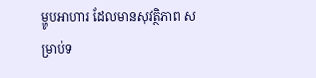ម្ហូបអាហារ ដែលមានសុវត្ថិភាព សម្រាប់ទ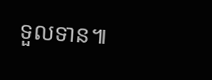ទួលទាន៕